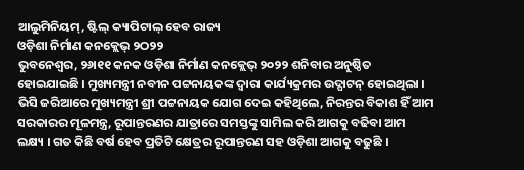ଆଲୁମିନିୟମ୍, ଷ୍ଟିଲ୍ କ୍ୟାପିଟାଲ୍ ହେବ ରାଜ୍ୟ
ଓଡ଼ିଶା ନିର୍ମାଣ କନକ୍ଲେଭ୍ ୨ଠ୨୨
ଭୁବନେଶ୍ୱର, ୨୬ା୧୧ କନକ ଓଡ଼ିଶା ନିର୍ମାଣ କନକ୍ଲେଭ୍ ୨୦୨୨ ଶନିବାର ଅନୁଷ୍ଠିତ ହୋଇଯାଇଛି । ମୁଖ୍ୟମନ୍ତ୍ରୀ ନବୀନ ପଟ୍ଟନାୟକଙ୍କ ଦ୍ୱାରା କାର୍ଯ୍ୟକ୍ରମର ଉଦ୍ଘାଟନ୍ ହୋଇଥିଲା । ଭିସି ଜରିଆରେ ମୁଖ୍ୟମନ୍ତ୍ରୀ ଶ୍ରୀ ପଟ୍ଟନାୟକ ଯୋଗ ଦେଇ କହିଥିଲେ, ନିରନ୍ତର ବିକାଶ ହିଁ ଆମ ସରକାରର ମୂଳମନ୍ତ୍ର, ରୂପାନ୍ତରଣର ଯାତ୍ରାରେ ସମସ୍ତଙ୍କୁ ସାମିଲ କରି ଆଗକୁ ବଢିବା ଆମ ଲକ୍ଷ୍ୟ । ଗତ କିଛି ବର୍ଷ ହେବ ପ୍ରତିଟି କ୍ଷେତ୍ରର ରୂପାନ୍ତରଣ ସହ ଓଡ଼ିଶା ଆଗକୁ ବଢୁଛି ।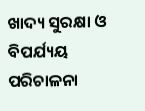ଖାଦ୍ୟ ସୁରକ୍ଷା ଓ ବିପର୍ଯ୍ୟୟ ପରିଚାଳନା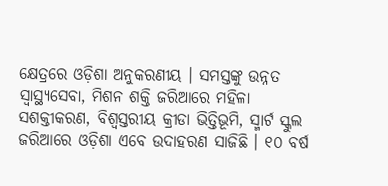କ୍ଷେତ୍ରରେ ଓଡ଼ିଶା ଅନୁକରଣୀୟ । ସମସ୍ତଙ୍କୁ ଉନ୍ନତ ସ୍ୱାସ୍ଥ୍ୟସେବା, ମିଶନ ଶକ୍ତି ଜରିଆରେ ମହିଳା ସଶକ୍ତୀକରଣ, ବିଶ୍ୱସ୍ତରୀୟ କ୍ରୀଡା ଭିତ୍ତିଭୂମି, ସ୍ମାର୍ଟ ସ୍କୁଲ ଜରିଆରେ ଓଡ଼ିଶା ଏବେ ଉଦାହରଣ ସାଜିଛି । ୧୦ ବର୍ଷ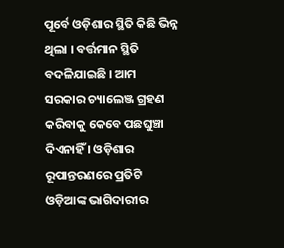ପୂର୍ବେ ଓଡ଼ିଶାର ସ୍ଥିତି କିଛି ଭିନ୍ନ ଥିଲା । ବର୍ତ୍ତମାନ ସ୍ଥିତି ବଦଳିଯାଇଛି । ଆମ ସରକାର ଚ୍ୟାଲେଞ୍ଜ ଗ୍ରହଣ କରିବାକୁ କେବେ ପଛଘୁଞ୍ଚା ଦିଏନାହିଁ । ଓଡ଼ିଶାର ରୂପାନ୍ତରଣରେ ପ୍ରତିଟି ଓଡ଼ିଆଙ୍କ ଭାଗିଦାରୀର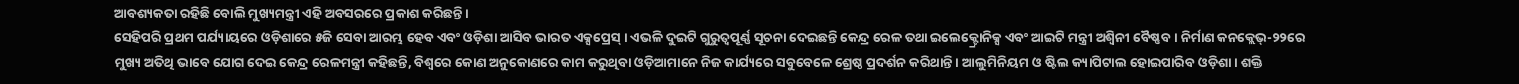ଆବଶ୍ୟକତା ରହିଛି ବୋଲି ମୁଖ୍ୟମନ୍ତ୍ରୀ ଏହି ଅବସରରେ ପ୍ରକାଶ କରିଛନ୍ତି ।
ସେହିପରି ପ୍ରଥମ ପର୍ଯ୍ୟାୟରେ ଓଡ଼ିଶାରେ ୫ଜି ସେବା ଆରମ୍ଭ ହେବ ଏବଂ ଓଡ଼ିଶା ଆସିବ ଭାରତ ଏକ୍ସପ୍ରେସ୍ । ଏଭଳି ଦୁଇଟି ଗୁରୁତ୍ୱପୂର୍ଣ୍ଣ ସୂଚନା ଦେଇଛନ୍ତି କେନ୍ଦ୍ର ରେଳ ତଥା ଇଲେକ୍ଟ୍ରୋନିକ୍ସ ଏବଂ ଆଇଟି ମନ୍ତ୍ରୀ ଅଶ୍ୱିନୀ ବୈଷ୍ଣବ । ନିର୍ମାଣ କନକ୍ଲେଭ୍-୨୨ରେ ମୁଖ୍ୟ ଅତିଥି ଭାବେ ଯୋଗ ଦେଇ କେନ୍ଦ୍ର ରେଳମନ୍ତ୍ରୀ କହିଛନ୍ତି, ବିଶ୍ୱରେ କୋଣ ଅନୁକୋଣରେ କାମ କରୁଥିବା ଓଡ଼ିଆମାନେ ନିଜ କାର୍ଯ୍ୟରେ ସବୁବେଳେ ଶ୍ରେଷ୍ଠ ପ୍ରଦର୍ଶନ କରିଥାନ୍ତି । ଆଲୁମିନିୟମ ଓ ଷ୍ଟିଲ କ୍ୟାପିଟାଲ ହୋଇପାରିବ ଓଡ଼ିଶା । ଶକ୍ତି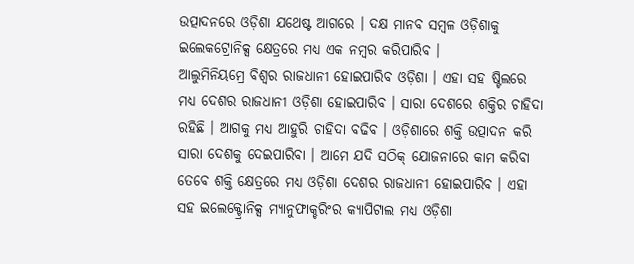ଉତ୍ପାଦନରେ ଓଡ଼ିଶା ଯଥେଷ୍ଟ ଆଗରେ । ଦକ୍ଷ ମାନବ ସମ୍ବଳ ଓଡ଼ିଶାକୁ ଇଲେକଟ୍ରୋନିକ୍ସ କ୍ଷେତ୍ରରେ ମଧ୍ୟ ଏକ ନମ୍ବର କରିପାରିବ ।
ଆଲୁମିନିୟମ୍ରେ ବିଶ୍ୱର ରାଜଧାନୀ ହୋଇପାରିବ ଓଡ଼ିଶା । ଏହା ସହ ଷ୍ଟିଲରେ ମଧ୍ୟ ଦେଶର ରାଜଧାନୀ ଓଡ଼ିଶା ହୋଇପାରିବ । ସାରା ଦେଶରେ ଶକ୍ତିର ଚାହିଦା ରହିଛି । ଆଗକୁ ମଧ୍ୟ ଆହୁରି ଚାହିଦା ବଢିବ । ଓଡ଼ିଶାରେ ଶକ୍ତି ଉତ୍ପାଦନ କରି ସାରା ଦେଶକୁ ଦେଇପାରିବା । ଆମେ ଯଦି ସଠିକ୍ ଯୋଜନାରେ କାମ କରିବା ତେବେ ଶକ୍ତି କ୍ଷେତ୍ରରେ ମଧ୍ୟ ଓଡ଼ିଶା ଦେଶର ରାଜଧାନୀ ହୋଇପାରିବ । ଏହା ସହ ଇଲେକ୍ଟ୍ରୋନିକ୍ସ ମ୍ୟାନୁଫାକ୍ଚରିଂର କ୍ୟାପିଟାଲ ମଧ୍ୟ ଓଡ଼ିଶା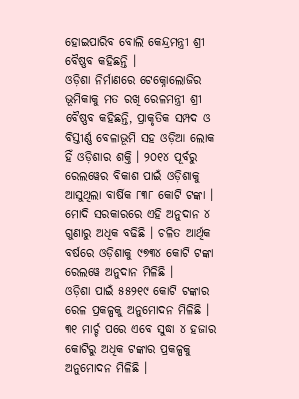ହୋଇପାରିବ ବୋଲି କେନ୍ଦ୍ରମନ୍ତ୍ରୀ ଶ୍ରୀ ବୈଷ୍ଣବ କହିଛନ୍ତି ।
ଓଡ଼ିଶା ନିର୍ମାଣରେ ଟେକ୍ନୋଲୋଜିର ଭୂମିକାକୁ ମତ ରଖି ରେଳମନ୍ତ୍ରୀ ଶ୍ରୀ ବୈଷ୍ଣବ କହିଛନ୍ତି, ପ୍ରାକୃତିକ ସମ୍ପଦ ଓ ବିସ୍ତୀର୍ଣ୍ଣ ବେଳାଭୂମି ସହ ଓଡ଼ିଆ ଲୋକ ହିଁ ଓଡ଼ିଶାର ଶକ୍ତି । ୨୦୧୪ ପୂର୍ବରୁ ରେଲୱେର ବିକାଶ ପାଇଁ ଓଡ଼ିଶାକୁ ଆସୁଥିଲା ବାର୍ଷିକ ୮୩୮ କୋଟି ଟଙ୍କା । ମୋଦି ସରକାରରେ ଏହି ଅନୁଦାନ ୪ ଗୁଣାରୁ ଅଧିକ ବଢିଛି । ଚଳିତ ଆର୍ଥିକ ବର୍ଷରେ ଓଡ଼ିଶାକୁ ୯୭୩୪ କୋଟି ଟଙ୍କା ରେଲୱେ ଅନୁଦାନ ମିଳିଛି ।
ଓଡ଼ିଶା ପାଇଁ ୫୫୨୧୯ କୋଟି ଟଙ୍କାର ରେଳ ପ୍ରକଳ୍ପକୁ ଅନୁମୋଦନ ମିଳିଛି । ୩୧ ମାର୍ଚ୍ଚ ପରେ ଏବେ ସୁଦ୍ଧା ୪ ହଜାର କୋଟିରୁ ଅଧିକ ଟଙ୍କାର ପ୍ରକଳ୍ପକୁ ଅନୁମୋଦନ ମିଳିଛି ।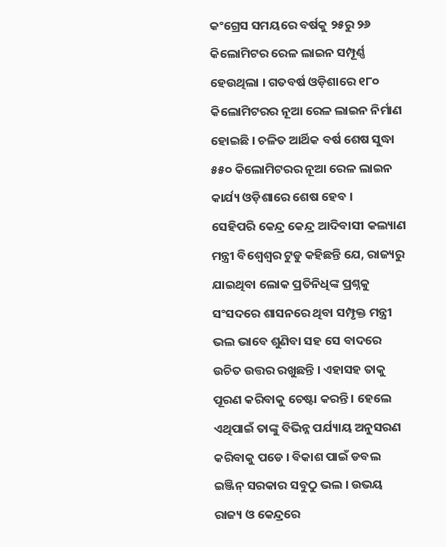କଂଗ୍ରେସ ସମୟରେ ବର୍ଷକୁ ୨୫ରୁ ୨୬ କିଲୋମିଟର ରେଳ ଲାଇନ ସମ୍ପୂର୍ଣ୍ଣ ହେଉଥିଲା । ଗତବର୍ଷ ଓଡ଼ିଶାରେ ୧୮୦ କିଲୋମିଟରର ନୂଆ ରେଳ ଲାଇନ ନିର୍ମାଣ ହୋଇଛି । ଚଳିତ ଆର୍ଥିକ ବର୍ଷ ଶେଷ ସୁଦ୍ଧା ୫୫୦ କିଲୋମିଟରର ନୂଆ ରେଳ ଲାଇନ କାର୍ଯ୍ୟ ଓଡ଼ିଶାରେ ଶେଷ ହେବ ।
ସେହିପରି କେନ୍ଦ୍ର କେନ୍ଦ୍ର ଆଦିବାସୀ କଲ୍ୟାଣ ମନ୍ତ୍ରୀ ବିଶ୍ୱେଶ୍ୱର ଟୁଡୁ କହିଛନ୍ତି ଯେ, ରାଜ୍ୟରୁ ଯାଇଥିବା ଲୋକ ପ୍ରତିନିଧିଙ୍କ ପ୍ରଶ୍ନକୁ ସଂସଦରେ ଶାସନରେ ଥିବା ସମ୍ପୃକ୍ତ ମନ୍ତ୍ରୀ ଭଲ ଭାବେ ଶୁଣିବା ସହ ସେ ବାଦରେ ଉଚିତ ଉତ୍ତର ରଖୁଛନ୍ତି । ଏହାସହ ତାକୁ ପୂରଣ କରିବାକୁ ଚେଷ୍ଟା କରନ୍ତି । ହେଲେ ଏଥିପାଇଁ ତାଙ୍କୁ ବିଭିନ୍ନ ପର୍ଯ୍ୟାୟ ଅନୁସରଣ କରିବାକୁ ପଡେ । ବିକାଶ ପାଇଁ ଡବଲ ଇଞ୍ଜିନ୍ ସରକାର ସବୁଠୁ ଭଲ । ଉଭୟ ରାଜ୍ୟ ଓ କେନ୍ଦ୍ରରେ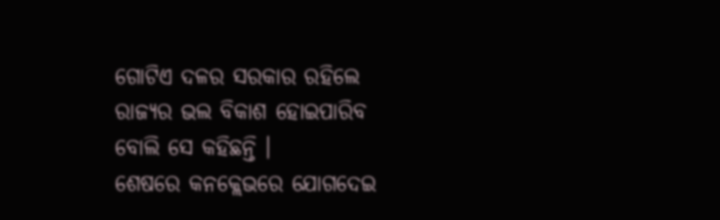ଗୋଟିଏ ଦଳର ସରକାର ରହିଲେ ରାଜ୍ୟର ଭଲ ବିକାଶ ହୋଇପାରିବ ବୋଲି ସେ କହିଛନ୍ତି ।
ଶେଷରେ କନକ୍ଲେଭରେ ଯୋଗଦେଇ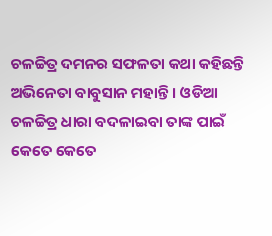ଚଳଚ୍ଚିତ୍ର ଦମନର ସଫଳତା କଥା କହିଛନ୍ତି ଅଭିନେତା ବାବୁସାନ ମହାନ୍ତି । ଓଡିଆ ଚଳଚ୍ଚିତ୍ର ଧାରା ବଦଳାଇବା ତାଙ୍କ ପାଇଁ କେତେ କେତେ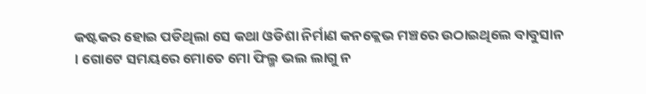କଷ୍ଟକର ହୋଇ ପଡିଥିଲା ସେ କଥା ଓଡିଶା ନିର୍ମାଣ କନକ୍ଲେଭ ମଞ୍ଚରେ ଉଠାଇଥିଲେ ବାବୁସାନ । ଗୋଟେ ସମୟରେ ମୋତେ ମୋ ଫିଲ୍ମ ଭଲ ଲାଗୁ ନ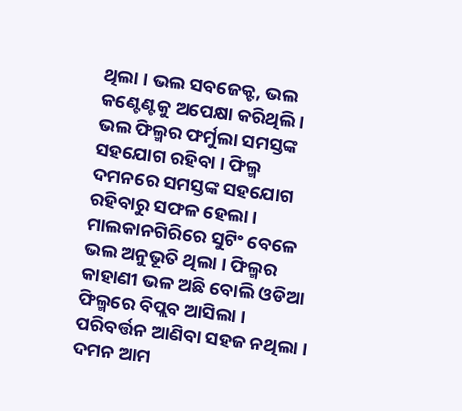ଥିଲା । ଭଲ ସବଜେକ୍ଟ, ଭଲ କଣ୍ଟେଣ୍ଟକୁ ଅପେକ୍ଷା କରିଥିଲି । ଭଲ ଫିଲ୍ମର ଫର୍ମୁଲା ସମସ୍ତଙ୍କ ସହଯୋଗ ରହିବା । ଫିଲ୍ମ ଦମନରେ ସମସ୍ତଙ୍କ ସହଯୋଗ ରହିବାରୁ ସଫଳ ହେଲା । ମାଲକାନଗିରିରେ ସୁଟିଂ ବେଳେ ଭଲ ଅନୁଭୂତି ଥିଲା । ଫିଲ୍ମର କାହାଣୀ ଭଳ ଅଛି ବୋଲି ଓଡିଆ ଫିଲ୍ମରେ ବିପ୍ଲବ ଆସିଲା । ପରିବର୍ତ୍ତନ ଆଣିବା ସହଜ ନଥିଲା । ଦମନ ଆମ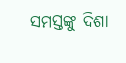ସମସ୍ତଙ୍କୁ ଦିଶା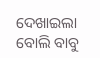ଦେଖାଇଲା ବୋଲି ବାବୁ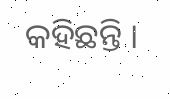କହିଛନ୍ତି ।